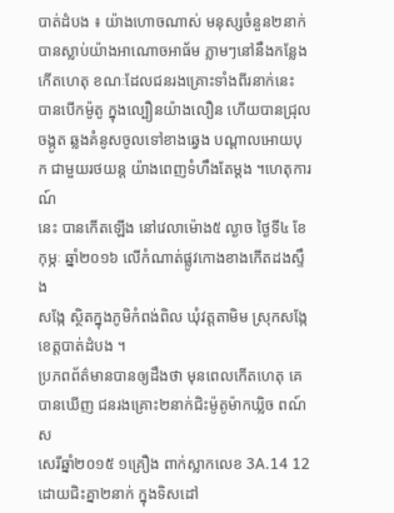បាត់ដំបង ៖ យ៉ាងហោចណាស់ មនុស្សចំនួន២នាក់ បានស្លាប់យ៉ាងអាណោចអាធ័ម ភ្លាមៗនៅនឹងកន្លែង
កើតហេតុ ខណៈដែលជនរងគ្រោះទាំងពីរនាក់នេះ បានបើកម៉ូតូ ក្នុងល្បឿនយ៉ាងលឿន ហើយបានជ្រុល
ចង្កូត ឆ្លងគំនូសចូលទៅខាងឆ្វេង បណ្តាលអោយបុក ជាមួយរថយន្ត យ៉ាងពេញទំហឹងតែម្តង ។ហេតុការណ៍
នេះ បានកើតឡើង នៅវេលាម៉ោង៥ ល្ងាច ថ្ងៃទី៤ ខែកុម្ភៈ ឆ្នាំ២០១៦ លើកំណាត់ផ្លូវកោងខាងកើតដងស្ទឹង
សង្កែ ស្ថិតក្នុងភូមិកំពង់ពិល ឃុំវត្តតាមិម ស្រុកសង្កែ ខេត្តបាត់ដំបង ។
ប្រភពព័ត៌មានបានឲ្យដឹងថា មុនពេលកើតហេតុ គេបានឃើញ ជនរងគ្រោះ២នាក់ជិះម៉ូតូម៉ាកឃ្លិច ពណ៍ស
សេរីឆ្នាំ២០១៥ ១គ្រឿង ពាក់ស្លាកលេខ 3A.14 12 ដោយជិះគ្នា២នាក់ ក្នុងទិសដៅ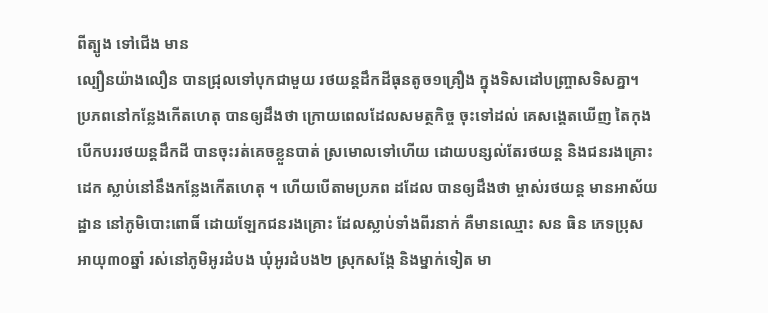ពីត្បូង ទៅជើង មាន
ល្បឿនយ៉ាងលឿន បានជ្រុលទៅបុកជាមួយ រថយន្តដឹកដីធុនតូច១គ្រឿង ក្នុងទិសដៅបញ្ច្រាសទិសគ្នា។
ប្រភពនៅកន្លែងកើតហេតុ បានឲ្យដឹងថា ក្រោយពេលដែលសមត្ថកិច្ច ចុះទៅដល់ គេសង្គេតឃើញ តៃកុង
បើកបររថយន្តដឹកដី បានចុះរត់គេចខ្លួនបាត់ ស្រមោលទៅហើយ ដោយបន្សល់តែរថយន្ត និងជនរងគ្រោះ
ដេក ស្លាប់នៅនឹងកន្លែងកើតហេតុ ។ ហើយបើតាមប្រភព ដដែល បានឲ្យដឹងថា ម្ចាស់រថយន្ត មានអាស័យ
ដ្ឋាន នៅភូមិបោះពោធិ៍ ដោយឡែកជនរងគ្រោះ ដែលស្លាប់ទាំងពីរនាក់ គឺមានឈ្មោះ សន ធិន ភេទប្រុស
អាយុ៣០ឆ្នាំ រស់នៅភូមិអូរដំបង ឃុំអូរដំបង២ ស្រុកសង្កែ និងម្នាក់ទៀត មា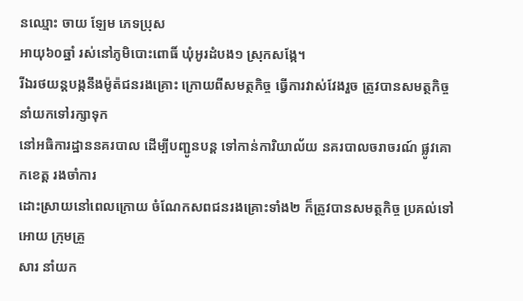នឈ្មោះ ចាយ ឡែម ភេទប្រុស
អាយុ៦០ឆ្នាំ រស់នៅភូមិបោះពោធិ៍ ឃុំអូរដំបង១ ស្រុកសង្កែ។
រីឯរថយន្តបង្កនឹងម៉ូត៉ជនរងគ្រោះ ក្រោយពីសមត្ថកិច្ច ធ្វើការវាស់វែងរួច ត្រូវបានសមត្ថកិច្ច នាំយកទៅរក្សាទុក
នៅអធិការដ្ឋាននគរបាល ដើម្បីបញ្ជូនបន្ត ទៅកាន់ការិយាល័យ នគរបាលចរាចរណ៍ ផ្លូវគោកខេត្ត រងចាំការ
ដោះស្រាយនៅពេលក្រោយ ចំណែកសពជនរងគ្រោះទាំង២ ក៏ត្រូវបានសមត្ថកិច្ច ប្រគល់ទៅអោយ ក្រុមគ្រួ
សារ នាំយក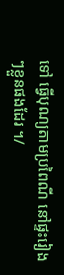ទៅ ធ្វើបុណ្យតាមប្រពៃណី នៅផ្ទះរៀងៗខ្លួនផងដែរ ។/